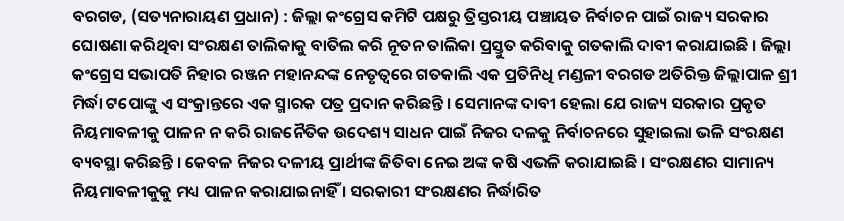ବରଗଡ, (ସତ୍ୟନାରାୟଣ ପ୍ରଧାନ) : ଜିଲ୍ଲା କଂଗ୍ରେସ କମିଟି ପକ୍ଷରୁ ତ୍ରିସ୍ତରୀୟ ପଞ୍ଚାୟତ ନିର୍ବାଚନ ପାଇଁ ରାଜ୍ୟ ସରକାର ଘୋଷଣା କରିଥିବା ସଂରକ୍ଷଣ ତାଲିକାକୁ ବାତିଲ କରି ନୂତନ ତାଲିକା ପ୍ରସ୍ତୁତ କରିବାକୁ ଗତକାଲି ଦାବୀ କରାଯାଇଛି । ଜିଲ୍ଲା କଂଗ୍ରେସ ସଭାପତି ନିହାର ରଞ୍ଜନ ମହାନନ୍ଦଙ୍କ ନେତୃତ୍ୱରେ ଗତକାଲି ଏକ ପ୍ରତିନିଧି ମଣ୍ଡଳୀ ବରଗଡ ଅତିରିକ୍ତ ଜିଲ୍ଲାପାଳ ଶ୍ରୀ ମିର୍ଦ୍ଧା ଟପୋଙ୍କୁ ଏ ସଂକ୍ରାନ୍ତରେ ଏକ ସ୍ମାରକ ପତ୍ର ପ୍ରଦାନ କରିଛନ୍ତି । ସେମାନଙ୍କ ଦାବୀ ହେଲା ଯେ ରାଜ୍ୟ ସରକାର ପ୍ରକୃତ ନିୟମାବଳୀକୁ ପାଳନ ନ କରି ରାଜନୈତିକ ଉଦେଶ୍ୟ ସାଧନ ପାଇଁ ନିଜର ଦଳକୁ ନିର୍ବାଚନରେ ସୁହାଇଲା ଭଳି ସଂରକ୍ଷଣ ବ୍ୟବସ୍ଥା କରିଛନ୍ତି । କେବଳ ନିଜର ଦଳୀୟ ପ୍ରାର୍ଥୀଙ୍କ ଜିତିବା ନେଇ ଅଙ୍କ କଷି ଏଭଳି କରାଯାଇଛି । ସଂରକ୍ଷଣର ସାମାନ୍ୟ ନିୟମାବଳୀକୁକୁ ମଧ୍ୟ ପାଳନ କରାଯାଇନାହିଁ । ସରକାରୀ ସଂରକ୍ଷଣର ନିର୍ଦ୍ଧାରିତ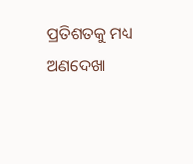ପ୍ରତିଶତକୁ ମଧ୍ୟ ଅଣଦେଖା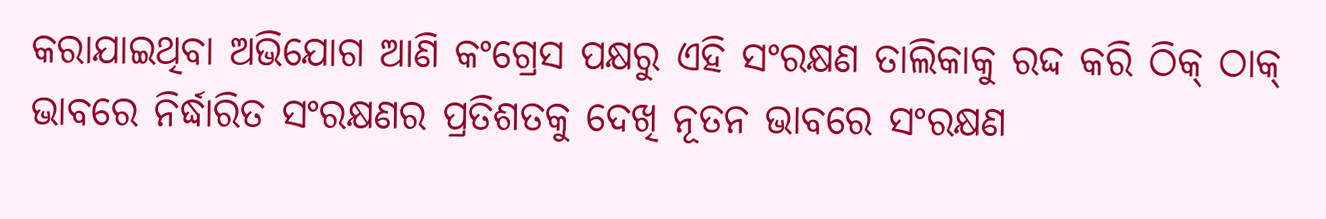କରାଯାଇଥିବା ଅଭିଯୋଗ ଆଣି କଂଗ୍ରେସ ପକ୍ଷରୁ ଏହି ସଂରକ୍ଷଣ ତାଲିକାକୁ ରଦ୍ଦ କରି ଠିକ୍ ଠାକ୍ ଭାବରେ ନିର୍ଦ୍ଧାରିତ ସଂରକ୍ଷଣର ପ୍ରତିଶତକୁ ଦେଖି ନୂତନ ଭାବରେ ସଂରକ୍ଷଣ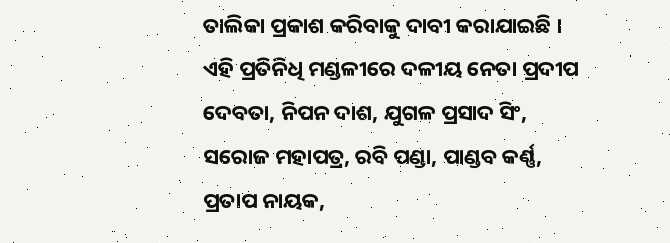ତାଲିକା ପ୍ରକାଶ କରିବାକୁ ଦାବୀ କରାଯାଇଛି । ଏହି ପ୍ରତିନିଧି ମଣ୍ଡଳୀରେ ଦଳୀୟ ନେତା ପ୍ରଦୀପ ଦେବତା, ନିପନ ଦାଶ, ଯୁଗଳ ପ୍ରସାଦ ସିଂ, ସରୋଜ ମହାପତ୍ର, ରବି ପଣ୍ଡା, ପାଣ୍ଡବ କର୍ଣ୍ଣ, ପ୍ରତାପ ନାୟକ,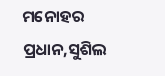ମନୋହର ପ୍ରଧାନ,ସୁଶିଲ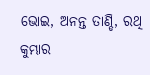ଭୋଇ, ଅନନ୍ତ ତାଣ୍ଡି, ରଥି କୁମ୍ଭାର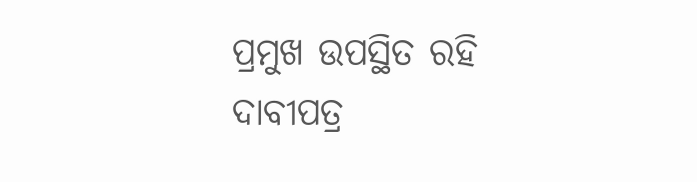ପ୍ରମୁଖ ଉପସ୍ଥିତ ରହି ଦାବୀପତ୍ର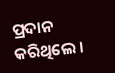ପ୍ରଦାନ କରିଥିଲେ ।